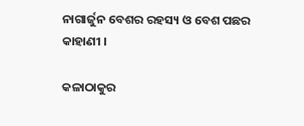ନାଗାର୍ଜୁନ ବେଶର ରହସ୍ୟ ଓ ବେଶ ପଛର କାହାଣୀ ।

କଳାଠାକୁର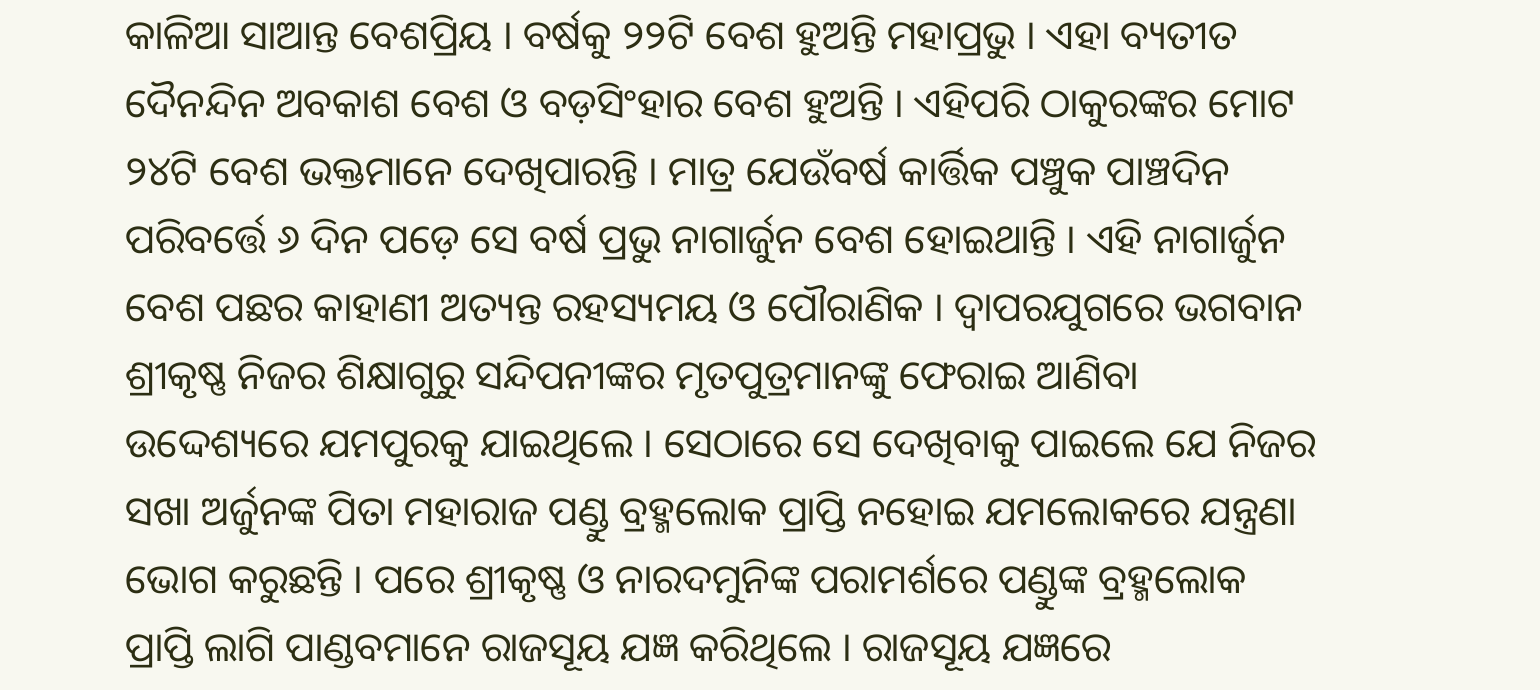କାଳିଆ ସାଆନ୍ତ ବେଶପ୍ରିୟ । ବର୍ଷକୁ ୨୨ଟି ବେଶ ହୁଅନ୍ତି ମହାପ୍ରଭୁ । ଏହା ବ୍ୟତୀତ ଦୈନନ୍ଦିନ ଅବକାଶ ବେଶ ଓ ବଡ଼ସିଂହାର ବେଶ ହୁଅନ୍ତି । ଏହିପରି ଠାକୁରଙ୍କର ମୋଟ ୨୪ଟି ବେଶ ଭକ୍ତମାନେ ଦେଖିପାରନ୍ତି । ମାତ୍ର ଯେଉଁବର୍ଷ କାର୍ତ୍ତିକ ପଞ୍ଚୁକ ପାଞ୍ଚଦିନ ପରିବର୍ତ୍ତେ ୬ ଦିନ ପଡ଼େ ସେ ବର୍ଷ ପ୍ରଭୁ ନାଗାର୍ଜୁନ ବେଶ ହୋଇଥାନ୍ତି । ଏହି ନାଗାର୍ଜୁନ ବେଶ ପଛର କାହାଣୀ ଅତ୍ୟନ୍ତ ରହସ୍ୟମୟ ଓ ପୌରାଣିକ । ଦ୍ୱାପରଯୁଗରେ ଭଗବାନ ଶ୍ରୀକୃଷ୍ଣ ନିଜର ଶିକ୍ଷାଗୁରୁ ସନ୍ଦିପନୀଙ୍କର ମୃତପୁତ୍ରମାନଙ୍କୁ ଫେରାଇ ଆଣିବା ଉଦ୍ଦେଶ୍ୟରେ ଯମପୁରକୁ ଯାଇଥିଲେ । ସେଠାରେ ସେ ଦେଖିବାକୁ ପାଇଲେ ଯେ ନିଜର ସଖା ଅର୍ଜୁନଙ୍କ ପିତା ମହାରାଜ ପଣ୍ଡୁ ବ୍ରହ୍ମଲୋକ ପ୍ରାପ୍ତି ନହୋଇ ଯମଲୋକରେ ଯନ୍ତ୍ରଣା ଭୋଗ କରୁଛନ୍ତି । ପରେ ଶ୍ରୀକୃଷ୍ଣ ଓ ନାରଦମୁନିଙ୍କ ପରାମର୍ଶରେ ପଣ୍ଡୁଙ୍କ ବ୍ରହ୍ମଲୋକ ପ୍ରାପ୍ତି ଲାଗି ପାଣ୍ଡବମାନେ ରାଜସୂୟ ଯଜ୍ଞ କରିଥିଲେ । ରାଜସୂୟ ଯଜ୍ଞରେ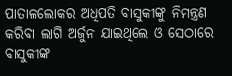ପାତାଳଲୋକର ଅଧିପତି ବାସୁକୀଙ୍କୁ ନିମନ୍ତ୍ରଣ କରିବା ଲାଗି ଅର୍ଜୁନ ଯାଇଥିଲେ ଓ ସେଠାରେ ବାସୁକୀଙ୍କ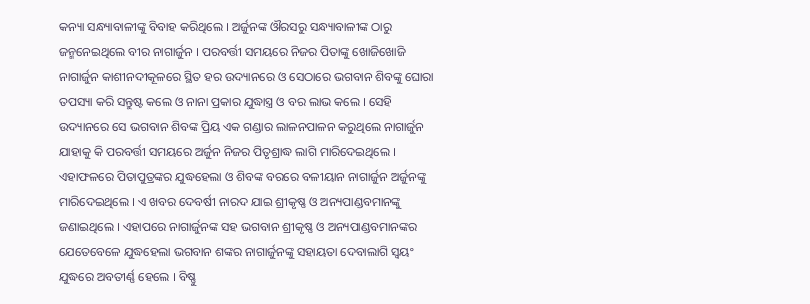କନ୍ୟା ସନ୍ଧ୍ୟାବାଳୀଙ୍କୁ ବିବାହ କରିଥିଲେ । ଅର୍ଜୁନଙ୍କ ଔରସରୁ ସନ୍ଧ୍ୟାବାଳୀଙ୍କ ଠାରୁ ଜନ୍ମନେଇଥିଲେ ବୀର ନାଗାର୍ଜୁନ । ପରବର୍ତ୍ତୀ ସମୟରେ ନିଜର ପିତାଙ୍କୁ ଖୋଜିଖୋଜି ନାଗାର୍ଜୁନ କାଶୀନଦୀକୂଳରେ ସ୍ଥିତ ହର ଉଦ୍ୟାନରେ ଓ ସେଠାରେ ଭଗବାନ ଶିବଙ୍କୁ ଘୋରା ତପସ୍ୟା କରି ସନ୍ତୁଷ୍ଟ କଲେ ଓ ନାନା ପ୍ରକାର ଯୁଦ୍ଧାସ୍ତ୍ର ଓ ବର ଲାଭ କଲେ । ସେହି ଉଦ୍ୟାନରେ ସେ ଭଗବାନ ଶିବଙ୍କ ପ୍ରିୟ ଏକ ଗଣ୍ଡାର ଲାଳନପାଳନ କରୁଥିଲେ ନାଗାର୍ଜୁନ ଯାହାକୁ କି ପରବର୍ତ୍ତୀ ସମୟରେ ଅର୍ଜୁନ ନିଜର ପିତୃଶ୍ରାଦ୍ଧ ଲାଗି ମାରିଦେଇଥିଲେ । ଏହାଫଳରେ ପିତାପୁତ୍ରଙ୍କର ଯୁଦ୍ଧହେଲା ଓ ଶିବଙ୍କ ବରରେ ବଳୀୟାନ ନାଗାର୍ଜୁନ ଅର୍ଜୁନଙ୍କୁ ମାରିଦେଇଥିଲେ । ଏ ଖବର ଦେବର୍ଷୀ ନାରଦ ଯାଇ ଶ୍ରୀକୃଷ୍ଣ ଓ ଅନ୍ୟପାଣ୍ଡବମାନଙ୍କୁ ଜଣାଇଥିଲେ । ଏହାପରେ ନାଗାର୍ଜୁନଙ୍କ ସହ ଭଗବାନ ଶ୍ରୀକୃଷ୍ଣ ଓ ଅନ୍ୟପାଣ୍ଡବମାନଙ୍କର ଯେତେବେଳେ ଯୁଦ୍ଧହେଲା ଭଗବାନ ଶଙ୍କର ନାଗାର୍ଜୁନଙ୍କୁ ସହାୟତା ଦେବାଲାଗି ସ୍ୱୟଂ ଯୁଦ୍ଧରେ ଅବତୀର୍ଣ୍ଣ ହେଲେ । ବିଷ୍ଣୁ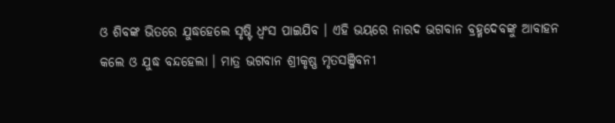ଓ ଶିବଙ୍କ ଭିତରେ ଯୁଦ୍ଧହେଲେ ସୃଷ୍ଟି ଧ୍ୱଂସ ପାଇଯିବ । ଏହି ଭୟରେ ନାରଦ ଭଗବାନ ବ୍ରହ୍ମଦେବଙ୍କୁ ଆବାହନ କଲେ ଓ ଯୁଦ୍ଧ ବନ୍ଦହେଲା । ମାତ୍ର ଭଗବାନ ଶ୍ରୀକୃଷ୍ଣ ମୃତସଞ୍ଜିବନୀ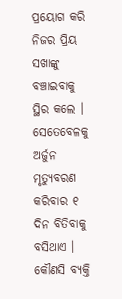ପ୍ରୟୋଗ କରି ନିଜର ପ୍ରିୟ ସଖାଙ୍କୁ ବଞ୍ଚାଇବାକୁ ସ୍ଥିର କଲେ । ସେତେବେଳକୁ ଅର୍ଜୁନ ମୃତ୍ୟୁବରଣ କରିବାର ୧ ଦିନ ବିତିବାକୁ ବସିଥାଏ । କୌଣସି ବ୍ୟକ୍ତି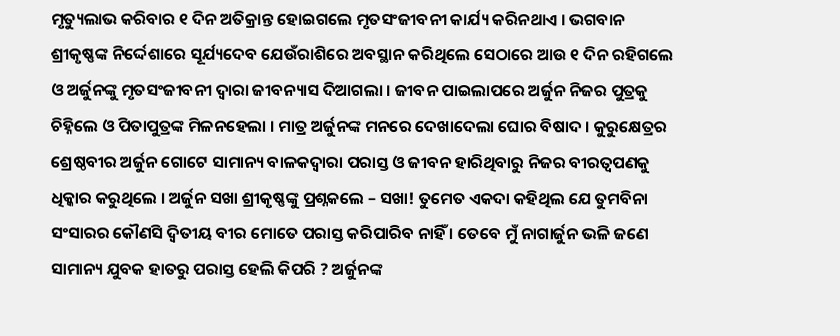ମୃତ୍ୟୁଲାଭ କରିବାର ୧ ଦିନ ଅତିକ୍ରାନ୍ତ ହୋଇଗଲେ ମୃତସଂଜୀବନୀ କାର୍ଯ୍ୟ କରିନଥାଏ । ଭଗବାନ ଶ୍ରୀକୃଷ୍ଣଙ୍କ ନିର୍ଦ୍ଦେଶାରେ ସୂର୍ଯ୍ୟଦେବ ଯେଉଁରାଶିରେ ଅବସ୍ଥାନ କରିଥିଲେ ସେଠାରେ ଆଉ ୧ ଦିନ ରହିଗଲେ ଓ ଅର୍ଜୁନଙ୍କୁ ମୃତସଂଜୀବନୀ ଦ୍ୱାରା ଜୀବନ୍ୟାସ ଦିଆଗଲା । ଜୀବନ ପାଇଲାପରେ ଅର୍ଜୁନ ନିଜର ପୁତ୍ରକୁ ଚିହ୍ନିଲେ ଓ ପିତାପୁତ୍ରଙ୍କ ମିଳନହେଲା । ମାତ୍ର ଅର୍ଜୁନଙ୍କ ମନରେ ଦେଖାଦେଲା ଘୋର ବିଷାଦ । କୁରୁକ୍ଷେତ୍ରର ଶ୍ରେଷ୍ଠବୀର ଅର୍ଜୁନ ଗୋଟେ ସାମାନ୍ୟ ବାଳକଦ୍ୱାରା ପରାସ୍ତ ଓ ଜୀବନ ହାରିଥିବାରୁ ନିଜର ବୀରତ୍ୱପଣକୁ ଧିକ୍କାର କରୁଥିଲେ । ଅର୍ଜୁନ ସଖା ଶ୍ରୀକୃଷ୍ଣଙ୍କୁ ପ୍ରଶ୍ନକଲେ – ସଖା! ତୁମେତ ଏକଦା କହିଥିଲ ଯେ ତୁମବିନା ସଂସାରର କୌଣସି ଦ୍ୱିତୀୟ ବୀର ମୋତେ ପରାସ୍ତ କରିପାରିବ ନାହିଁ । ତେବେ ମୁଁ ନାଗାର୍ଜୁନ ଭଳି ଜଣେ ସାମାନ୍ୟ ଯୁବକ ହାତରୁ ପରାସ୍ତ ହେଲି କିପରି ? ଅର୍ଜୁନଙ୍କ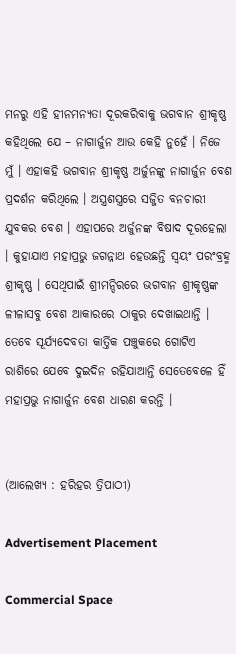ମନରୁ ଏହି ହୀନମନ୍ୟତା ଦୂରକରିବାକୁ ଭଗବାନ ଶ୍ରୀକୃଷ୍ଣ କହିଥିଲେ ଯେ – ନାଗାର୍ଜୁନ ଆଉ କେହି ନୁହେଁ । ନିଜେ ମୁଁ । ଏହାକହି ଭଗବାନ ଶ୍ରୀକୃଷ୍ଣ ଅର୍ଜୁନଙ୍କୁ ନାଗାର୍ଜୁନ ବେଶ ପ୍ରଦର୍ଶନ କରିଥିଲେ । ଅସ୍ତ୍ରଶସ୍ତ୍ରରେ ସଜ୍ଜିତ ବନଚାରୀ ଯୁବକର ବେଶ । ଏହାପରେ ଅର୍ଜୁନଙ୍କ ବିଷାଦ ଦୂରହେଲା । କୁହାଯାଏ ମହାପ୍ରଭୁ ଜଗନ୍ନାଥ ହେଉଛନ୍ତି ସ୍ୱୟଂ ପରଂବ୍ରହ୍ମ ଶ୍ରୀକୃଷ୍ଣ । ସେଥିପାଇଁ ଶ୍ରୀମନ୍ଦିରରେ ଭଗବାନ ଶ୍ରୀକୃଷ୍ଣଙ୍କ ଳୀଳାସବୁ ବେଶ ଆକାରରେ ଠାକୁର ଦେଖାଇଥାନ୍ତି । ତେବେ ସୂର୍ଯ୍ୟଦେବତା କାର୍ତ୍ତିକ ପଞ୍ଚୁକରେ ଗୋଟିଏ ରାଶିରେ ଯେବେ ଦୁଇଦିନ ରହିଯାଆନ୍ତି ସେତେବେଳେ ହିଁ ମହାପ୍ରଭୁ ନାଗାର୍ଜୁନ ବେଶ ଧାରଣ କରନ୍ତି ।


(ଆଲେଖ୍ୟ : ହରିହର ତ୍ରିପାଠୀ)

Advertisement Placement

Commercial Space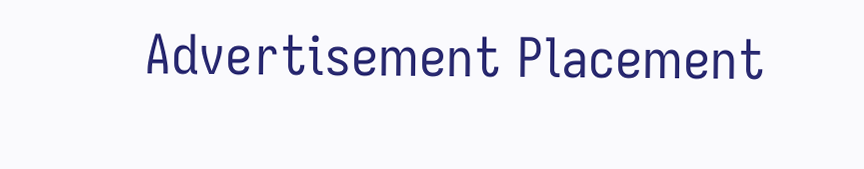Advertisement Placement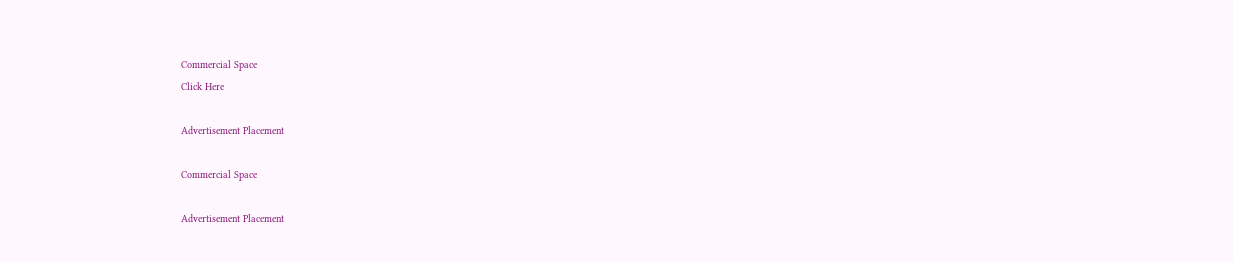Commercial Space
Click Here

Advertisement Placement

Commercial Space

Advertisement Placement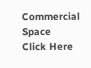Commercial Space
Click Here